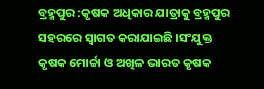ବ୍ରହ୍ମପୁର :କୃଷକ ଅଧିକାର ଯାତ୍ରାକୁ ବ୍ରହ୍ମପୁର ସହରରେ ସ୍ବାଗତ କରାଯାଇଛି ।ସଂଯୁକ୍ତ କୃଷକ ମୋର୍ଚ୍ଚା ଓ ଅଖିଳ ଭାରତ କୃଷକ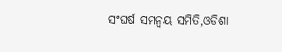ସଂଘର୍ଷ ସମନ୍ୱୟ ସମିତି,ଓଡିଶା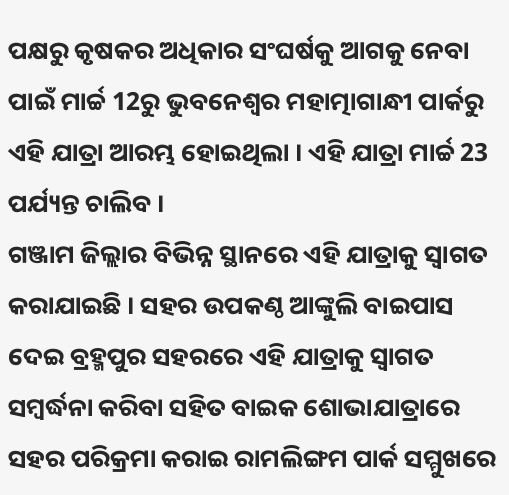ପକ୍ଷରୁ କୃଷକର ଅଧିକାର ସଂଘର୍ଷକୁ ଆଗକୁ ନେବା ପାଇଁ ମାର୍ଚ୍ଚ 12ରୁ ଭୁବନେଶ୍ୱର ମହାତ୍ମାଗାନ୍ଧୀ ପାର୍କରୁ ଏହି ଯାତ୍ରା ଆରମ୍ଭ ହୋଇଥିଲା । ଏହି ଯାତ୍ରା ମାର୍ଚ୍ଚ 23 ପର୍ଯ୍ୟନ୍ତ ଚାଲିବ ।
ଗଞ୍ଜାମ ଜିଲ୍ଲାର ବିଭିନ୍ନ ସ୍ଥାନରେ ଏହି ଯାତ୍ରାକୁ ସ୍ବାଗତ କରାଯାଇଛି । ସହର ଉପକଣ୍ଠ ଆଙ୍କୁଲି ବାଇପାସ ଦେଇ ବ୍ରହ୍ମପୁର ସହରରେ ଏହି ଯାତ୍ରାକୁ ସ୍ବାଗତ ସମ୍ବର୍ଦ୍ଧନା କରିବା ସହିତ ବାଇକ ଶୋଭାଯାତ୍ରାରେ ସହର ପରିକ୍ରମା କରାଇ ରାମଲିଙ୍ଗମ ପାର୍କ ସମ୍ମୁଖରେ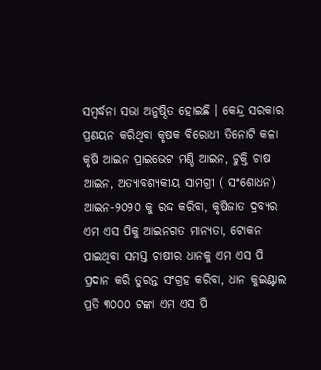ସମ୍ବର୍ଦ୍ଧନା ସଭା ଅନୁଷ୍ଠିତ ହୋଇଛି । କେନ୍ଦ୍ର ସରକାର ପ୍ରଣୟନ କରିଥିବା କୃଷକ ବିରୋଧୀ ତିନୋଟି କଳା କୃଷି ଆଇନ ପ୍ରାଇଭେଟ ମଣ୍ଡି ଆଇନ, ଚୁକ୍ତି ଚାଷ ଆଇନ, ଅତ୍ୟାବଶ୍ୟକୀୟ ସାମଗ୍ରୀ ( ସଂଶୋଧନ) ଆଇନ-୨୦୨୦ କୁ ରଦ୍ଦ କରିବା, କୃଷିଜାତ ଦ୍ରବ୍ୟର ଏମ ଏସ ପିକୁ ଆଇନଗତ ମାନ୍ୟତା, ଟୋକନ ପାଇଥିବା ସମସ୍ତ ଚାଷୀର ଧାନକୁ ଏମ ଏସ ପି ପ୍ରଦାନ କରି ତୁରନ୍ତ ସଂଗ୍ରହ କରିବା, ଧାନ କୁଇଣ୍ଟାଲ ପ୍ରତି ୩୦୦୦ ଟଙ୍କା ଏମ ଏସ ପି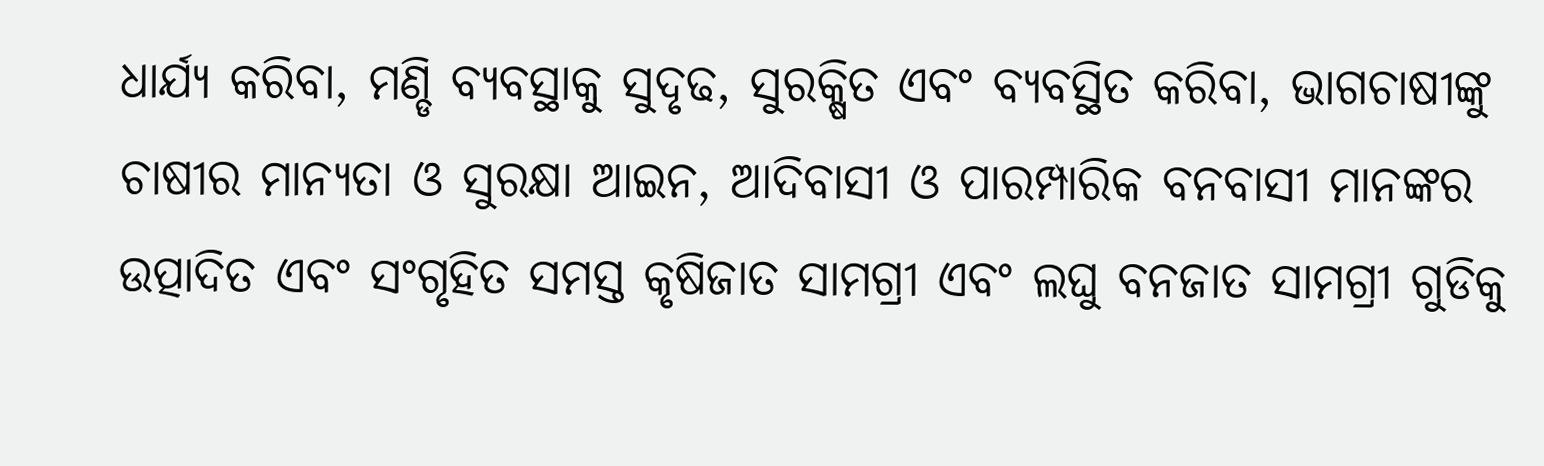ଧାର୍ଯ୍ୟ କରିବା, ମଣ୍ଡି ବ୍ୟବସ୍ଥାକୁ ସୁଦୃଢ, ସୁରକ୍ଷିତ ଏବଂ ବ୍ୟବସ୍ଥିତ କରିବା, ଭାଗଚାଷୀଙ୍କୁ ଚାଷୀର ମାନ୍ୟତା ଓ ସୁରକ୍ଷା ଆଇନ, ଆଦିବାସୀ ଓ ପାରମ୍ପାରିକ ବନବାସୀ ମାନଙ୍କର ଉତ୍ପାଦିତ ଏବଂ ସଂଗୃହିତ ସମସ୍ତ କୃଷିଜାତ ସାମଗ୍ରୀ ଏବଂ ଲଘୁ ବନଜାତ ସାମଗ୍ରୀ ଗୁଡିକୁ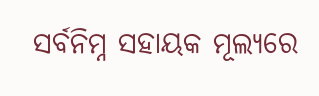ସର୍ବନିମ୍ନ ସହାୟକ ମୂଲ୍ୟରେ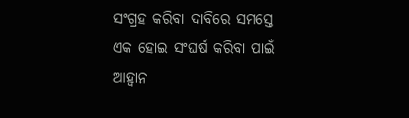ସଂଗ୍ରହ କରିବା ଦାବିରେ ସମସ୍ତେ ଏକ ହୋଇ ସଂଘର୍ଷ କରିବା ପାଇଁ ଆହ୍ୱାନ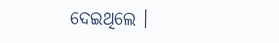ଦେଇଥିଲେ ।